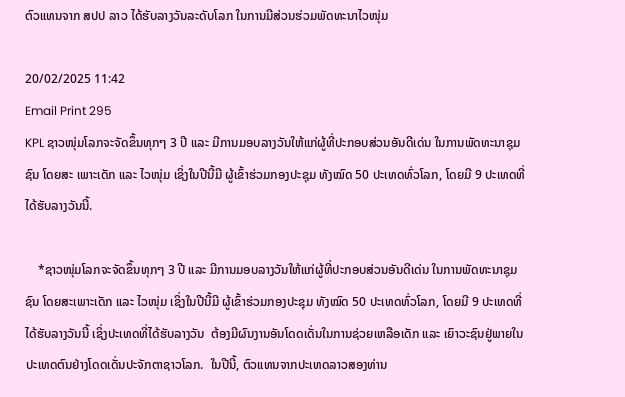ຕົວແທນຈາກ ສປປ ລາວ ໄດ້ຮັບລາງວັນລະດັບໂລກ ໃນການມີສ່ວນຮ່ວມພັດທະນາໄວໜຸ່ມ

20/02/2025 11:42
Email Print 295
KPL ຊາວໜຸ່ມໂລກຈະຈັດຂຶ້ນທຸກໆ 3 ປີ ແລະ ມີການມອບລາງວັນໃຫ້ແກ່ຜູ້ທີ່ປະກອບສ່ວນອັນດີເດ່ນ ໃນການພັດທະນາຊຸມຊົນ ໂດຍສະ ເພາະເດັກ ແລະ ໄວໜຸ່ມ ເຊິ່ງໃນປີນີ້ມີ ຜູ້ເຂົ້າຮ່ວມກອງປະຊຸມ ທັງໝົດ 50 ປະເທດທົ່ວໂລກ, ໂດຍມີ 9 ປະເທດທີ່ໄດ້ຮັບລາງວັນນີ້.

    *ຊາວໜຸ່ມໂລກຈະຈັດຂຶ້ນທຸກໆ 3 ປີ ແລະ ມີການມອບລາງວັນໃຫ້ແກ່ຜູ້ທີ່ປະກອບສ່ວນອັນດີເດ່ນ ໃນການພັດທະນາຊຸມຊົນ ໂດຍສະເພາະເດັກ ແລະ ໄວໜຸ່ມ ເຊິ່ງໃນປີນີ້ມີ ຜູ້ເຂົ້າຮ່ວມກອງປະຊຸມ ທັງໝົດ 50 ປະເທດທົ່ວໂລກ, ໂດຍມີ 9 ປະເທດທີ່ໄດ້ຮັບລາງວັນນີ້ ເຊິ່ງປະເທດທີ່ໄດ້ຮັບລາງວັນ  ຕ້ອງມີຜົນງານອັນໂດດເດັ່ນໃນການຊ່ວຍເຫລືອເດັກ ແລະ ເຍົາວະຊົນຢູ່ພາຍໃນປະເທດຕົນຢ່າງໂດດເດັ່ນປະຈັກຕາຊາວໂລກ.  ໃນປີນີ້, ຕົວແທນຈາກປະເທດລາວສອງທ່ານ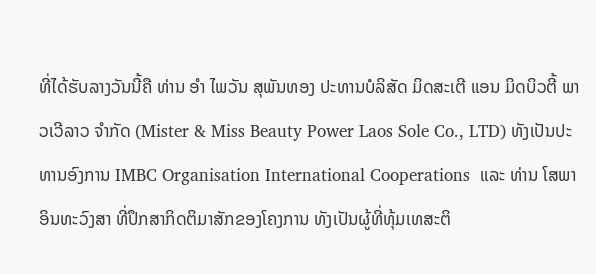ທີ່ໄດ້ຮັບລາງວັນນີ້ຄື ທ່ານ ອໍາ ໄພວັນ ສຸພັນທອງ ປະທານບໍລິສັດ ມິດສະເຕີ ແອນ ມິດບິວຕີ້ ພາວເວີລາວ ຈໍາກັດ (Mister & Miss Beauty Power Laos Sole Co., LTD) ທັງເປັນປະທານອົງການ IMBC Organisation International Cooperations  ແລະ ທ່ານ ໂສພາ ອິນທະວົງສາ ທີ່ປຶກສາກິດຕິມາສັກຂອງໂຄງການ ທັງເປັນຜູ້ທີ່ທຸ້ມເທສະຕິ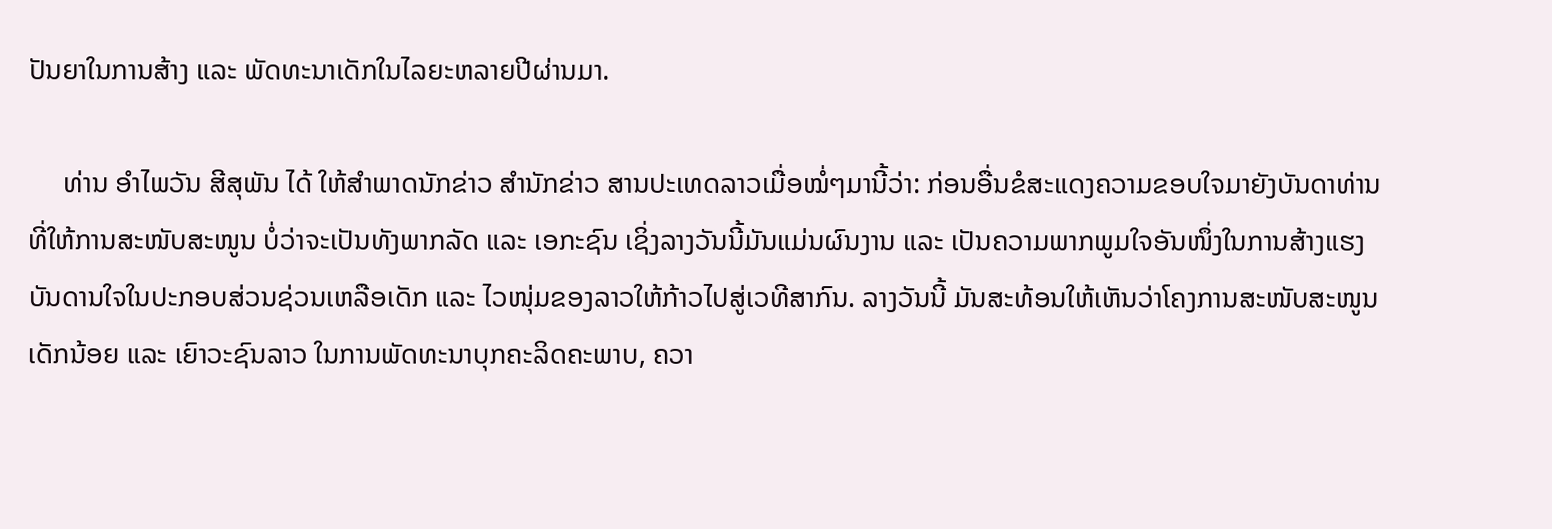ປັນຍາໃນການສ້າງ ແລະ ພັດທະນາເດັກໃນໄລຍະຫລາຍປີຜ່ານມາ.

     ທ່ານ ອໍາໄພວັນ ສີສຸພັນ ໄດ້ ໃຫ້ສຳພາດນັກຂ່າວ ສຳນັກຂ່າວ ສານປະເທດລາວເມື່ອໝໍ່ໆມານີ້ວ່າ: ກ່ອນອື່ນຂໍສະແດງຄວາມຂອບໃຈມາຍັງບັນດາທ່ານທີ່ໃຫ້ການສະໜັບສະໜູນ ບໍ່ວ່າຈະເປັນທັງພາກລັດ ແລະ ເອກະຊົນ ເຊິ່ງລາງວັນນີ້ມັນແມ່ນຜົນງານ ແລະ ເປັນຄວາມພາກພູມໃຈອັນໜຶ່ງໃນການສ້າງແຮງບັນດານໃຈໃນປະກອບສ່ວນຊ່ວນເຫລືອເດັກ ແລະ ໄວໜຸ່ມຂອງລາວໃຫ້ກ້າວໄປສູ່ເວທີສາກົນ. ລາງວັນນີ້ ມັນສະທ້ອນໃຫ້ເຫັນວ່າໂຄງການສະໜັບສະໜູນເດັກນ້ອຍ ແລະ ເຍົາວະຊົນລາວ ໃນການພັດທະນາບຸກຄະລິດຄະພາບ, ຄວາ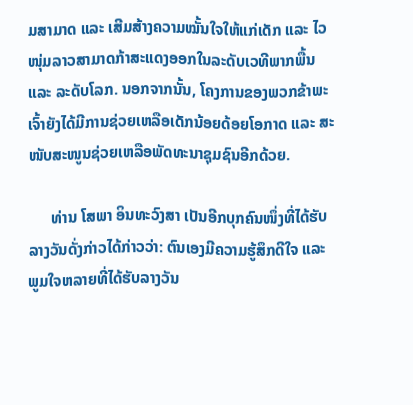ມສາມາດ ແລະ ເສີມສ້າງຄວາມໝັ້ນໃຈໃຫ້ແກ່ເດັກ ແລະ ໄວໜຸ່ມລາວສາມາດກ້າສະແດງອອກໃນລະດັບເວທີພາກພື້ນ ແລະ ລະດັບໂລກ. ນອກຈາກນັ້ນ, ໂຄງການຂອງພວກຂ້າພະເຈົ້າຍັງໄດ້ມີການຊ່ວຍເຫລືອເດັກນ້ອຍດ້ອຍໂອກາດ ແລະ ສະໜັບສະໜູນຊ່ວຍເຫລືອພັດທະນາຊຸມຊົນອີກດ້ວຍ.

      ທ່ານ ໂສພາ ອິນທະວົງສາ ເປັນອີກບຸກຄົນໜຶ່ງທີ່ໄດ້ຮັບລາງວັນດັ່ງກ່າວໄດ້ກ່າວວ່າ: ຕົນເອງມີຄວາມຮູ້ສຶກດີໃຈ ແລະ ພູມໃຈຫລາຍທີ່ໄດ້ຮັບລາງວັນ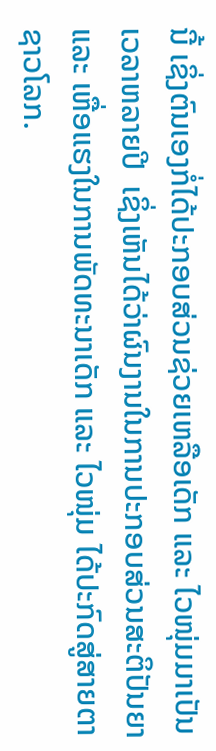ນີ້ ເຊິ່ງຕົນເອງກໍ່ໄດ້ປະກອບສ່ວນຊ່ວຍເຫລືອເດັກ ແລະ ໄວໜຸ່ມມາເປັນເວລາຫລາຍປີ  ເຊິ່ງເຫັນໄດ້ວ່າຜົນງານໃນການປະກອບສ່ວນສະຕິປັນຍາ ແລະ ເຫື່ອແຮງໃນການພັດທະນາເດັກ ແລະ ໄວໜຸ່ມ ໄດ້ປະກົດສູ່ສາຍຕາຊາວໂລກ.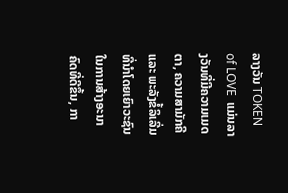ລາງວັນ TOKEN of LOVE  ແມ່ນລາງວັນທີ່ມີຄວາມເມດຕາ, ຄວາມສາມັກຄີ ແລະ ພະລັງຂໍ້ລິເລີ່ມທີ່ນໍາໂດຍເຍົາວະຊົນ ໃນການສ້າງອະນາຄົດທີ່ດີຂຶ້ນ, ກາ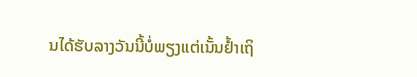ນໄດ້ຮັບລາງວັນນີ້ບໍ່ພຽງແຕ່ເນັ້ນຢໍ້າເຖິ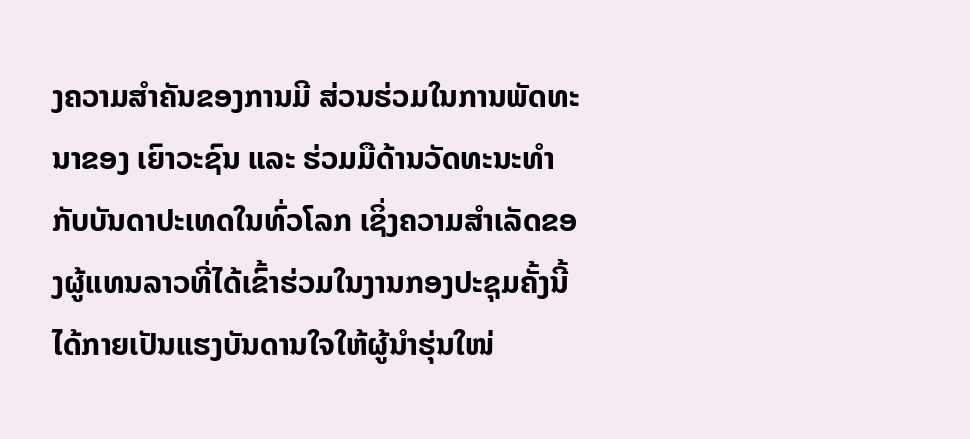ງຄວາມສຳຄັນຂອງການມີ ສ່ວນຮ່ວມໃນການພັດທະນາຂອງ ເຍົາວະຊົນ ແລະ ຮ່ວມມືດ້ານວັດທະນະທຳ ກັບບັນດາປະເທດໃນທົ່ວໂລກ ເຊິ່ງຄວາມສຳເລັດຂອງຜູ້ແທນລາວທີ່ໄດ້ເຂົ້າຮ່ວມໃນງານກອງປະຊຸມຄັ້ງນີ້ ໄດ້ກາຍເປັນແຮງບັນດານໃຈໃຫ້ຜູ້ນໍາຮຸ່ນໃໜ່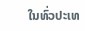ໃນທົ່ວປະເທ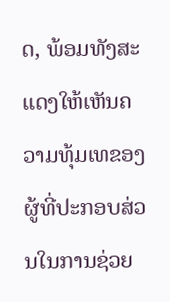ດ, ພ້ອມທັງສະແດງໃຫ້ເຫັນຄວາມທຸ້ມເທຂອງຜູ້ທີ່ປະກອບສ່ວນໃນການຊ່ວຍ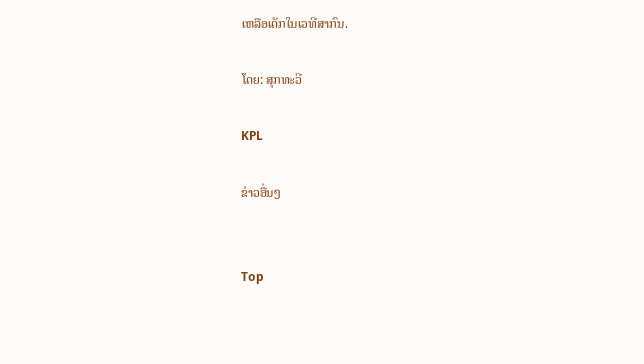ເຫລືອເດັກໃນເວທີສາກົນ.

ໂດຍ: ສຸກທະວີ

KPL

ຂ່າວອື່ນໆ


Top